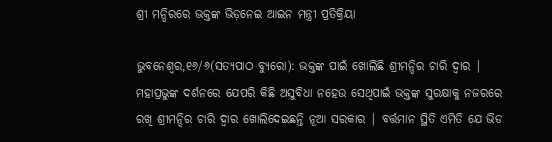ଶ୍ରୀ ମନ୍ଦିରରେ ଭକ୍ତଙ୍କ ଭିଡ଼ନେଇ ଆଇନ ମନ୍ତ୍ରୀ ପ୍ରତିକ୍ରିୟା

ଭୁବନେଶ୍ୱର,୧୬/୬(ସତ୍ୟପାଠ ବ୍ୟୁରୋ): ଭକ୍ତଙ୍କ ପାଇଁ ଖୋଲିଛି ଶ୍ରୀମନ୍ଦିର ଚାରି ଦ୍ୱାର | ମହାପ୍ରଭୁଙ୍କ ଦର୍ଶନରେ ଯେପରି କିଛି ଅସୁବିଧା ନହେଉ ସେଥିପାଇଁ ଭକ୍ତଙ୍କ ସୁରକ୍ଷାକୁ ନଜରରେ ରଖି ଶ୍ରୀମନ୍ଦିର ଚାରି ଦ୍ୱାର ଖୋଲିଦେଇଛନ୍ତି ନୂଆ ସରକାର | ବର୍ତ୍ତମାନ ସ୍ଥିତି ଏମିତି ଯେ ଭିଡ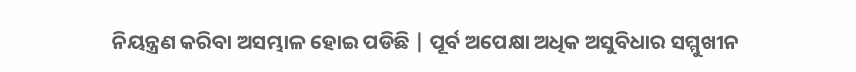ନିୟନ୍ତ୍ରଣ କରିବା ଅସମ୍ଭାଳ ହୋଇ ପଡିଛି | ପୂର୍ବ ଅପେକ୍ଷା ଅଧିକ ଅସୁବିଧାର ସମ୍ମୁଖୀନ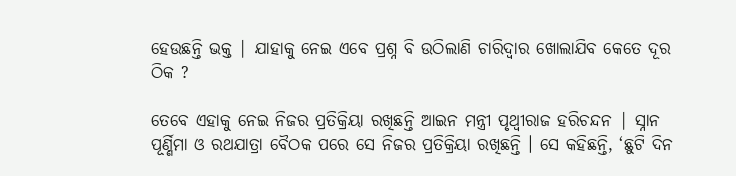ହେଉଛନ୍ତି ଭକ୍ତ | ଯାହାକୁ ନେଇ ଏବେ ପ୍ରଶ୍ନ ବି ଉଠିଲାଣି ଚାରିଦ୍ୱାର ଖୋଲାଯିବ କେତେ ଦୂର ଠିକ ?

ତେବେ ଏହାକୁ ନେଇ ନିଜର ପ୍ରତିକ୍ରିୟା ରଖିଛନ୍ତି ଆଇନ ମନ୍ତ୍ରୀ ପୃଥ୍ବୀରାଜ ହରିଚନ୍ଦନ | ସ୍ନାନ ପୂର୍ଣ୍ଣିମା ଓ ରଥଯାତ୍ରା ବୈଠକ ପରେ ସେ ନିଜର ପ୍ରତିକ୍ରିୟା ରଖିଛନ୍ତି । ସେ କହିଛନ୍ତି, ‘ଛୁଟି ଦିନ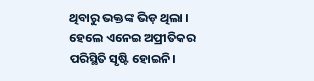ଥିବାରୁ ଭକ୍ତଙ୍କ ଭିଡ଼ ଥିଲା । ହେଲେ ଏନେଇ ଅପ୍ରୀତିକର ପରିସ୍ଥିତି ସୃଷ୍ଟି ହୋଇନି।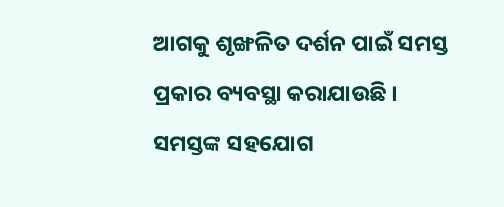ଆଗକୁ ଶୃଙ୍ଖଳିତ ଦର୍ଶନ ପାଇଁ ସମସ୍ତ ପ୍ରକାର ବ୍ୟବସ୍ଥା କରାଯାଉଛି । ସମସ୍ତଙ୍କ ସହଯୋଗ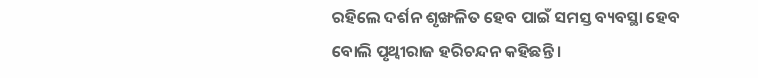ରହିଲେ ଦର୍ଶନ ଶୃଙ୍ଖଳିତ ହେବ ପାଇଁ ସମସ୍ତ ବ୍ୟବସ୍ଥା ହେବ ବୋଲି ପୃଥ୍ବୀରାଜ ହରିଚନ୍ଦନ କହିଛନ୍ତି ।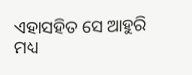ଏହାସହିତ ସେ ଆହୁରି ମଧ୍ୟ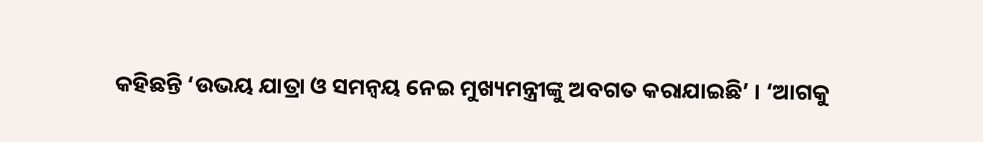କହିଛନ୍ତି ‘ଉଭୟ ଯାତ୍ରା ଓ ସମନ୍ବୟ ନେଇ ମୁଖ୍ୟମନ୍ତ୍ରୀଙ୍କୁ ଅବଗତ କରାଯାଇଛି’ । ‘ଆଗକୁ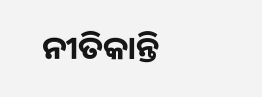ନୀତିକାନ୍ତି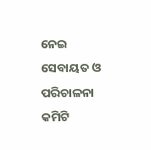ନେଇ ସେବାୟତ ଓ ପରିଚାଳନା କମିଟି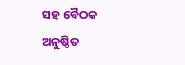ସହ ବୈଠକ ଅନୁଷ୍ଠିତ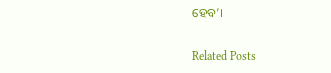ହେବ’।

Related Posts